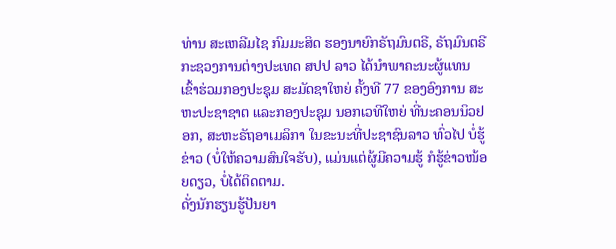ທ່ານ ສະເຫລີມໄຊ ກົມມະສິດ ຮອງນາຍົກຣັຖມົນຕຣີ, ຣັຖມົນຕຣີກະຊວງການຕ່າງປະເທດ ສປປ ລາວ ໄດ້ນໍາພາຄະນະຜູ້ແທນ ເຂົ້າຮ່ວມກອງປະຊຸມ ສະມັດຊາໃຫຍ່ ຄັ້ງທີ 77 ຂອງອົງການ ສະຫະປະຊາຊາຕ ແລະກອງປະຊຸມ ນອກເວທີໃຫຍ່ ທີ່ນະຄອນນິວຢອກ, ສະຫະຣັຖອາເມລິກາ ໃນຂະນະທີ່ປະຊາຊົນລາວ ທົ່ວໄປ ບໍ່ຮູ້ຂ່າວ (ບໍ່ໃຫ້ຄວາມສົນໃຈຮັບ), ແມ່ນແຕ່ຜູ້ມີຄວາມຮູ້ ກໍຮູ້ຂ່າວໜ້ອຍດຽວ, ບໍ່ໄດ້ຕິດຕາມ.
ດັ່ງນັກຮຽນຮູ້ປັນຍາ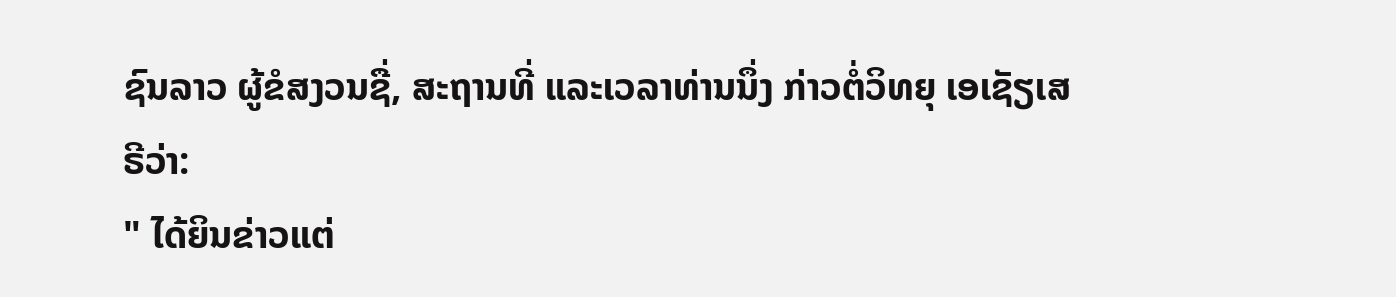ຊົນລາວ ຜູ້ຂໍສງວນຊື່, ສະຖານທີ່ ແລະເວລາທ່ານນຶ່ງ ກ່າວຕໍ່ວິທຍຸ ເອເຊັຽເສຣີວ່າ:
" ໄດ້ຍິນຂ່າວແຕ່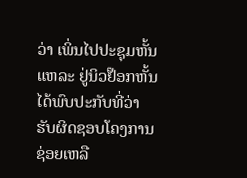ວ່າ ເພິ່ນໄປປະຊຸມຫັ້ນແຫລະ ຢູ່ນິວຢ໊ອກຫັ້ນ ໄດ້ພົບປະກັບທີ່ວ່າ ຮັບຜິດຊອບໂຄງການຊ່ອຍເຫລື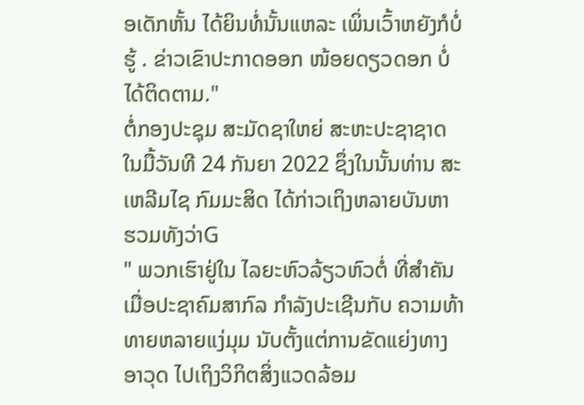ອເດັກຫັ້ນ ໄດ້ຍິນທໍ່ນັ້ນແຫລະ ເພິ່ນເວົ້າຫຍັງກໍບໍ່ຮູ້ . ຂ່າວເຂົາປະກາດອອກ ໜ້ອຍດຽວດອກ ບໍ່ໄດ້ຕິດຕາມ."
ຕໍ່ກອງປະຊຸມ ສະມັດຊາໃຫຍ່ ສະຫະປະຊາຊາດ ໃນມື້ວັນທີ 24 ກັນຍາ 2022 ຊຶ່ງໃນນັ້ນທ່ານ ສະເຫລີມໄຊ ກົມມະສິດ ໄດ້ກ່າວເຖິງຫລາຍບັນຫາ ຮວມທັງວ່າG
" ພວກເຮົາຢູ່ໃນ ໄລຍະຫົວລ້ຽວຫົວຕໍ່ ທີ່ສໍາຄັນ ເມື່ອປະຊາຄົມສາກົລ ກໍາລັງປະເຊີນກັບ ຄວາມທ້າທາຍຫລາຍແງ່ມຸມ ນັບຕັ້ງແຕ່ການຂັດແຍ່ງທາງອາວຸດ ໄປເຖິງວິກິຕສິ່ງແວດລ້ອມ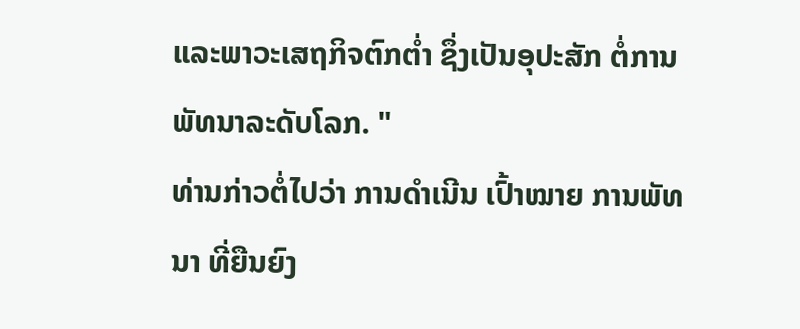ແລະພາວະເສຖກິຈຕົກຕໍ່າ ຊຶ່ງເປັນອຸປະສັກ ຕໍ່ການພັທນາລະດັບໂລກ. "
ທ່ານກ່າວຕໍ່ໄປວ່າ ການດໍາເນີນ ເປົ້າໝາຍ ການພັທນາ ທີ່ຍືນຍົງ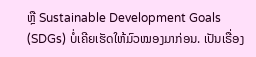ຫຼື Sustainable Development Goals (SDGs) ບໍ່ເຄີຍເຮັດໃຫ້ມົວໝອງມາກ່ອນ. ເປັນເຣື່ອງ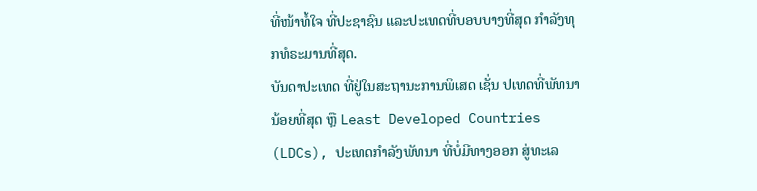ທີ່ໜ້າທໍ້ໃຈ ທີ່ປະຊາຊົນ ແລະປະເທດທີ່ບອບບາງທີ່ສຸດ ກໍາລັງທຸກທໍຣະມານທີ່ສຸດ.
ບັນດາປະເທດ ທີ່ຢູ່ໃນສະຖານະການພິເສດ ເຊັ່ນ ປເທດທີ່ພັທນານ້ອຍທີ່ສຸດ ຫຼື Least Developed Countries (LDCs), ປະເທດກຳລັງພັທນາ ທີ່ບໍ່ມີທາງອອກ ສູ່ທະເລ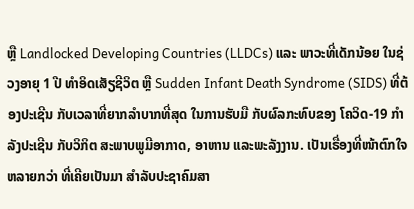ຫຼື Landlocked Developing Countries (LLDCs) ແລະ ພາວະທີ່ເດັກນ້ອຍ ໃນຊ່ວງອາຍຸ 1 ປີ ທຳອິດເສັຽຊີວິຕ ຫຼື Sudden Infant Death Syndrome (SIDS) ທີ່ຕ້ອງປະເຊີນ ກັບເວລາທີ່ຍາກລໍາບາກທີ່ສຸດ ໃນການຮັບມື ກັບຜົລກະທົບຂອງ ໂຄວິດ-19 ກໍາລັງປະເຊີນ ກັບວິກິຕ ສະພາບພູມີອາກາດ, ອາຫານ ແລະພະລັງງານ. ເປັນເຣື່ອງທີ່ໜ້າຕົກໃຈ ຫລາຍກວ່າ ທີ່ເຄີຍເປັນມາ ສໍາລັບປະຊາຄົມສາ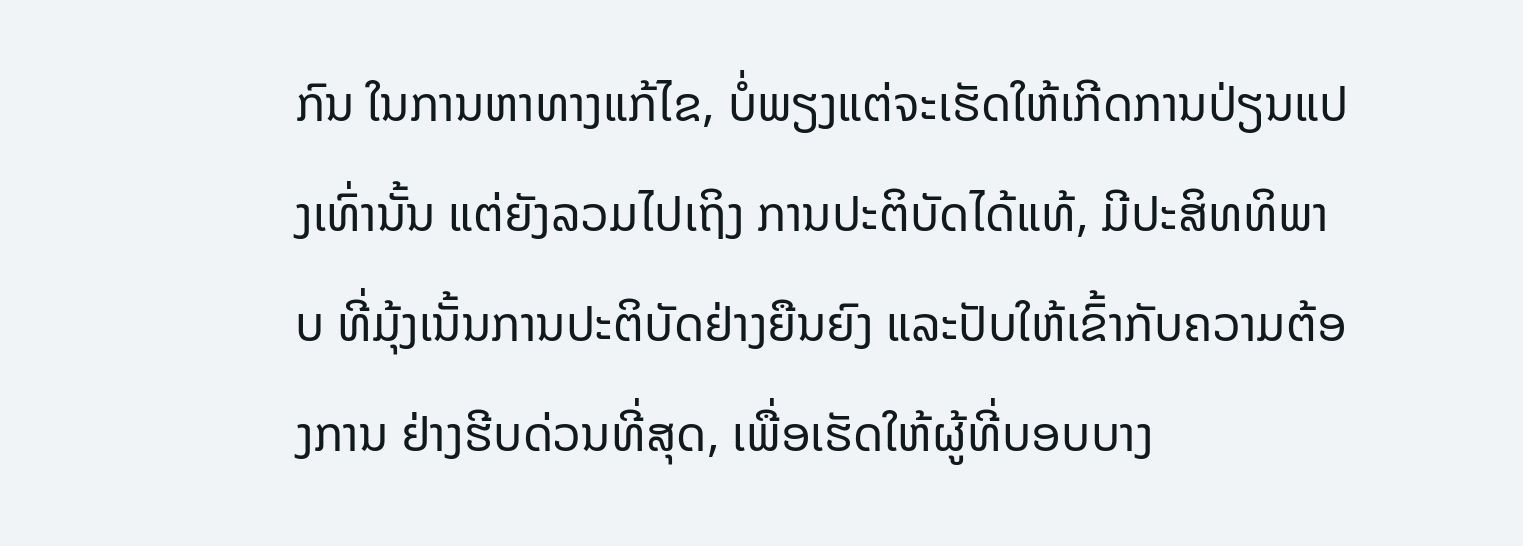ກົນ ໃນການຫາທາງແກ້ໄຂ, ບໍ່ພຽງແຕ່ຈະເຮັດໃຫ້ເກີດການປ່ຽນແປງເທົ່ານັ້ນ ແຕ່ຍັງລວມໄປເຖິງ ການປະຕິບັດໄດ້ແທ້, ມີປະສິທທິພາບ ທີ່ມຸ້ງເນັ້ນການປະຕິບັດຢ່າງຍືນຍົງ ແລະປັບໃຫ້ເຂົ້າກັບຄວາມຕ້ອງການ ຢ່າງຮີບດ່ວນທີ່ສຸດ, ເພື່ອເຮັດໃຫ້ຜູ້ທີ່ບອບບາງ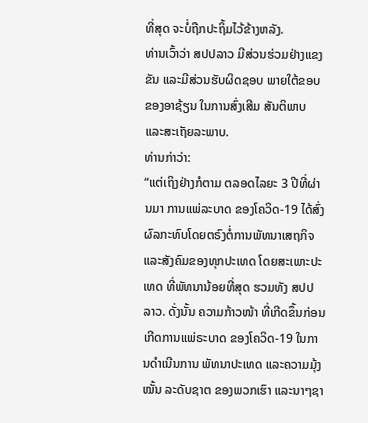ທີ່ສຸດ ຈະບໍ່ຖືກປະຖິ້ມໄວ້ຂ້າງຫລັງ.
ທ່ານເວົ້າວ່າ ສປປລາວ ມີສ່ວນຮ່ວມຢ່າງແຂງຂັນ ແລະມີສ່ວນຮັບຜິດຊອບ ພາຍໃຕ້ຂອບຂອງອາຊ້ຽນ ໃນການສົ່ງເສີມ ສັນຕິພາບ ແລະສະເຖັຍລະພາບ.
ທ່ານກ່າວ່າ:
“ແຕ່ເຖິງຢ່າງກໍຕາມ ຕລອດໄລຍະ 3 ປີທີ່ຜ່ານມາ ການແພ່ລະບາດ ຂອງໂຄວິດ-19 ໄດ້ສົ່ງຜົລກະທົບໂດຍຕຣົງຕໍ່ການພັທນາເສຖກິຈ ແລະສັງຄົມຂອງທຸກປະເທດ ໂດຍສະເພາະປະເທດ ທີ່ພັທນານ້ອຍທີ່ສຸດ ຮວມທັງ ສປປ ລາວ. ດັ່ງນັ້ນ ຄວາມກ້າວໜ້າ ທີ່ເກີດຂຶ້ນກ່ອນ ເກີດການແພ່ຣະບາດ ຂອງໂຄວິດ-19 ໃນການດໍາເນີນການ ພັທນາປະເທດ ແລະຄວາມມຸ້ງໝັ້ນ ລະດັບຊາຕ ຂອງພວກເຮົາ ແລະນາໆຊາ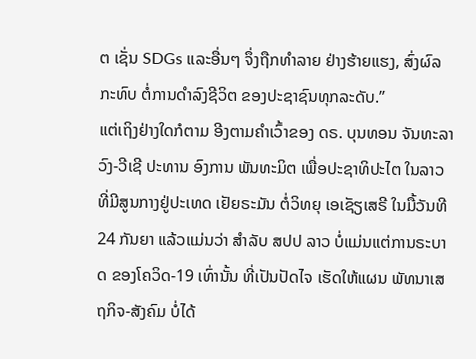ຕ ເຊັ່ນ SDGs ແລະອື່ນໆ ຈຶ່ງຖືກທໍາລາຍ ຢ່າງຮ້າຍແຮງ, ສົ່ງຜົລກະທົບ ຕໍ່ການດໍາລົງຊີວິຕ ຂອງປະຊາຊົນທຸກລະດັບ.”
ແຕ່ເຖິງຢ່າງໃດກໍຕາມ ອີງຕາມຄໍາເວົ້າຂອງ ດຣ. ບຸນທອນ ຈັນທະລາວົງ-ວີເຊີ ປະທານ ອົງການ ພັນທະມິຕ ເພື່ອປະຊາທິປະໄຕ ໃນລາວ ທີ່ມີສູນກາງຢູ່ປະເທດ ເຢັຍຣະມັນ ຕໍ່ວິທຍຸ ເອເຊັຽເສຣີ ໃນມື້ວັນທີ 24 ກັນຍາ ແລ້ວແມ່ນວ່າ ສໍາລັບ ສປປ ລາວ ບໍ່ແມ່ນແຕ່ການຣະບາດ ຂອງໂຄວິດ-19 ເທົ່ານັ້ນ ທີ່ເປັນປັດໄຈ ເຮັດໃຫ້ແຜນ ພັທນາເສຖກິຈ-ສັງຄົມ ບໍ່ໄດ້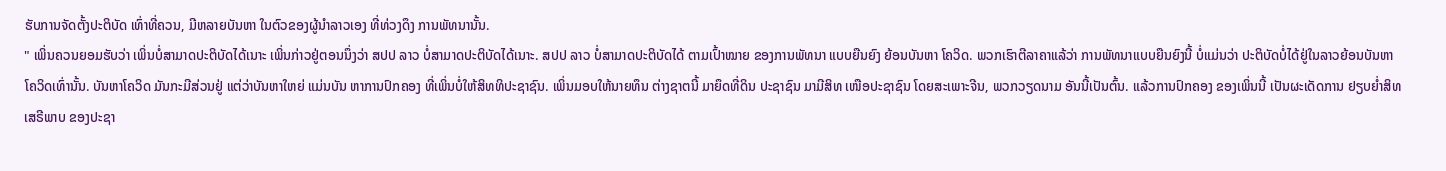ຮັບການຈັດຕັ້ງປະຕິບັດ ເທົ່າທີ່ຄວນ, ມີຫລາຍບັນຫາ ໃນຕົວຂອງຜູ້ນໍາລາວເອງ ທີ່ທ່ວງດຶງ ການພັທນານັ້ນ.
" ເພິ່ນຄວນຍອມຮັບວ່າ ເພິ່ນບໍ່ສາມາດປະຕິບັດໄດ້ເນາະ ເພິ່ນກ່າວຢູ່ຕອນນຶ່ງວ່າ ສປປ ລາວ ບໍ່ສາມາດປະຕິບັດໄດ້ເນາະ. ສປປ ລາວ ບໍ່ສາມາດປະຕິບັດໄດ້ ຕາມເປົ້າໝາຍ ຂອງການພັທນາ ແບບຍືນຍົງ ຍ້ອນບັນຫາ ໂຄວິດ. ພວກເຮົາຕີລາຄາແລ້ວ່າ ການພັທນາແບບຍືນຍົງນີ້ ບໍ່ແມ່ນວ່າ ປະຕິບັດບໍ່ໄດ້ຢູ່ໃນລາວຍ້ອນບັນຫາ ໂຄວິດເທົ່ານັ້ນ. ບັນຫາໂຄວິດ ມັນກະມີສ່ວນຢູ່ ແຕ່ວ່າບັນຫາໃຫຍ່ ແມ່ນບັນ ຫາການປົກຄອງ ທີ່ເພິ່ນບໍ່ໃຫ້ສິທທິປະຊາຊົນ. ເພິ່ນມອບໃຫ້ນາຍທຶນ ຕ່າງຊາຕນີ້ ມາຍຶດທີ່ດິນ ປະຊາຊົນ ມາມີສິທ ເໜືອປະຊາຊົນ ໂດຍສະເພາະຈີນ, ພວກວຽດນາມ ອັນນີ້ເປັນຕົ້ນ. ແລ້ວການປົກຄອງ ຂອງເພິ່ນນີ້ ເປັນຜະເດັດການ ຢຽບຍໍ່າສິທເສຣີພາບ ຂອງປະຊາ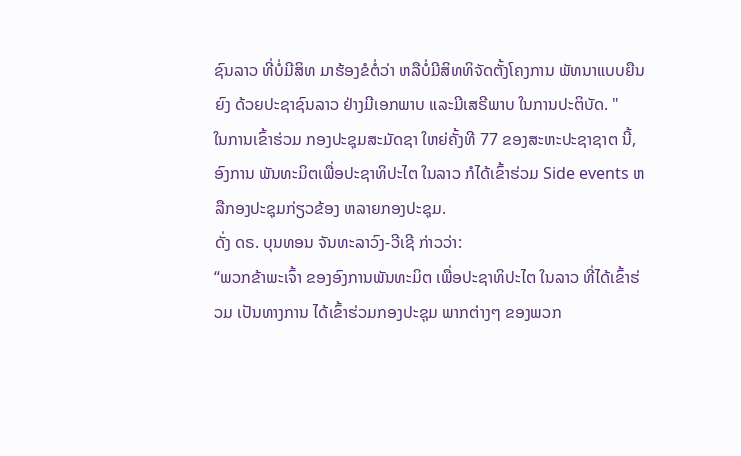ຊົນລາວ ທີ່ບໍ່ມີສິທ ມາຮ້ອງຂໍຕໍ່ວ່າ ຫລືບໍ່ມີສິທທິຈັດຕັ້ງໂຄງການ ພັທນາແບບຍືນຍົງ ດ້ວຍປະຊາຊົນລາວ ຢ່າງມີເອກພາບ ແລະມີເສຣີພາບ ໃນການປະຕິບັດ. "
ໃນການເຂົ້າຮ່ວມ ກອງປະຊຸມສະມັດຊາ ໃຫຍ່ຄັ້ງທີ 77 ຂອງສະຫະປະຊາຊາຕ ນີ້, ອົງການ ພັນທະມິຕເພື່ອປະຊາທິປະໄຕ ໃນລາວ ກໍໄດ້ເຂົ້າຮ່ວມ Side events ຫລືກອງປະຊຸມກ່ຽວຂ້ອງ ຫລາຍກອງປະຊຸມ.
ດັ່ງ ດຣ. ບຸນທອນ ຈັນທະລາວົງ-ວີເຊີ ກ່າວວ່າ:
“ພວກຂ້າພະເຈົ້າ ຂອງອົງການພັນທະມິຕ ເພື່ອປະຊາທິປະໄຕ ໃນລາວ ທີ່ໄດ້ເຂົ້າຮ່ວມ ເປັນທາງການ ໄດ້ເຂົ້າຮ່ວມກອງປະຊຸມ ພາກຕ່າງໆ ຂອງພວກ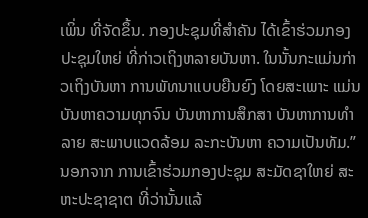ເພິ່ນ ທີ່ຈັດຂຶ້ນ. ກອງປະຊຸມທີ່ສໍາຄັນ ໄດ້ເຂົ້າຮ່ວມກອງປະຊຸມໃຫຍ່ ທີ່ກ່າວເຖິງຫລາຍບັນຫາ. ໃນນັ້ນກະແມ່ນກ່າວເຖິງບັນຫາ ການພັທນາແບບຍືນຍົງ ໂດຍສະເພາະ ແມ່ນບັນຫາຄວາມທຸກຈົນ ບັນຫາການສຶກສາ ບັນຫາການທໍາລາຍ ສະພາບແວດລ້ອມ ລະກະບັນຫາ ຄວາມເປັນທັມ.”
ນອກຈາກ ການເຂົ້າຮ່ວມກອງປະຊຸມ ສະມັດຊາໃຫຍ່ ສະຫະປະຊາຊາຕ ທີ່ວ່ານັ້ນແລ້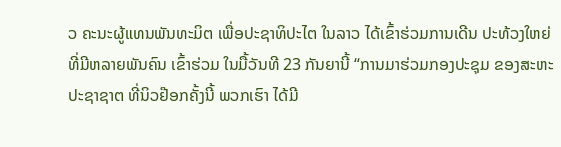ວ ຄະນະຜູ້ແທນພັນທະມິຕ ເພື່ອປະຊາທິປະໄຕ ໃນລາວ ໄດ້ເຂົ້າຮ່ວມການເດີນ ປະທ້ວງໃຫຍ່ ທີ່ມີຫລາຍພັນຄົນ ເຂົ້າຮ່ວມ ໃນມື້ວັນທີ 23 ກັນຍານີ້ “ການມາຮ່ວມກອງປະຊຸມ ຂອງສະຫະປະຊາຊາຕ ທີ່ນິວຢ໊ອກຄັ້ງນີ້ ພວກເຮົາ ໄດ້ມີ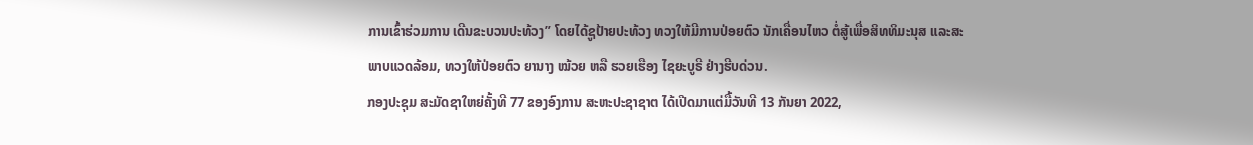ການເຂົ້າຮ່ວມການ ເດີນຂະບວນປະທ້ວງ” ໂດຍໄດ້ຊູປ້າຍປະທ້ວງ ທວງໃຫ້ມີການປ່ອຍຕົວ ນັກເຄື່ອນໄຫວ ຕໍ່ສູ້ເພື່ອສິທທິມະນຸສ ແລະສະພາບແວດລ້ອມ, ທວງໃຫ້ປ່ອຍຕົວ ຍານາງ ໝ້ວຍ ຫລື ຮວຍເຮືອງ ໄຊຍະບູຣີ ຢ່າງຮີບດ່ວນ.
ກອງປະຊຸມ ສະມັດຊາໃຫຍ່ຄັ້ງທີ 77 ຂອງອົງການ ສະຫະປະຊາຊາຕ ໄດ້ເປີດມາແຕ່ມື້ວັນທີ 13 ກັນຍາ 2022,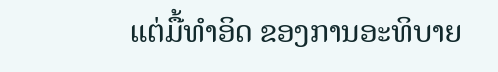ແຕ່ມື້ທໍາອິດ ຂອງການອະທິບາຍ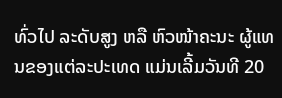ທົ່ວໄປ ລະດັບສູງ ຫລື ຫົວໜ້າຄະນະ ຜູ້ແທນຂອງແຕ່ລະປະເທດ ແມ່ນເລີ້ມວັນທີ 20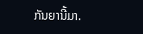ກັນຍານີ້ມາ.